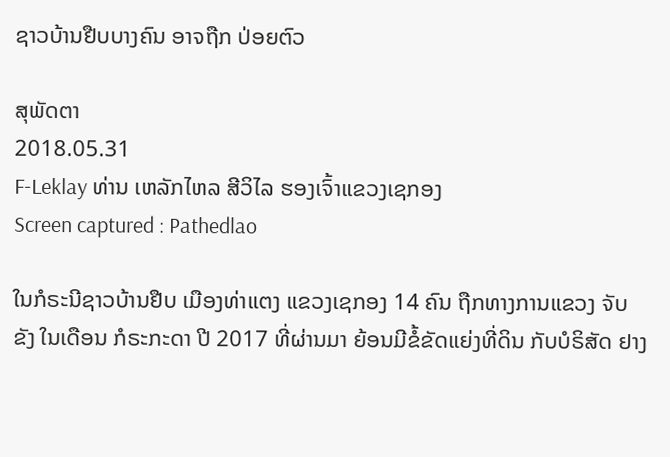ຊາວບ້ານຢືບບາງຄົນ ອາຈຖືກ ປ່ອຍຕົວ

ສຸພັດຕາ
2018.05.31
F-Leklay ທ່ານ ເຫລັກໄຫລ ສີວິໄລ ຮອງເຈົ້າແຂວງເຊກອງ
Screen captured : Pathedlao

ໃນກໍຣະນີຊາວບ້ານຢືບ ເມືອງທ່າແຕງ ແຂວງເຊກອງ 14 ຄົນ ຖືກທາງການແຂວງ ຈັບຂັງ ໃນເດືອນ ກໍຣະກະດາ ປີ 2017 ທີ່ຜ່ານມາ ຍ້ອນມີຂໍ້ຂັດແຍ່ງທີ່ດິນ ກັບບໍຣິສັດ ຢາງ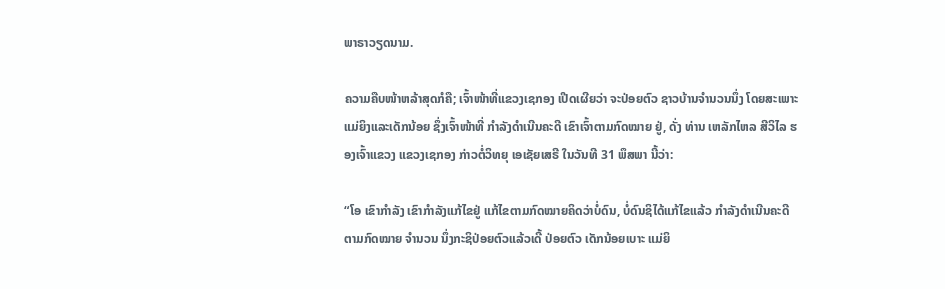ພາຣາວຽດນາມ.

ຄວາມຄືບໜ້າຫລ້າສຸດກໍຄື; ເຈົ້າໜ້າທີ່ແຂວງເຊກອງ ເປີດເຜີຍວ່າ ຈະປ່ອຍຕົວ ຊາວບ້ານຈຳນວນນຶ່ງ ໂດຍສະເພາະ ແມ່ຍິງແລະເດັກນ້ອຍ ຊຶ່ງເຈົ້າໜ້າທີ່ ກຳລັງດຳເນີນຄະດີ ເຂົາເຈົ້າຕາມກົດໝາຍ ຢູ່, ດັ່ງ ທ່ານ ເຫລັກໄຫລ ສີວິໄລ ຮອງເຈົ້າແຂວງ ແຂວງເຊກອງ ກ່າວຕໍ່ວິທຍຸ ເອເຊັຍເສຣີ ໃນວັນທີ 31 ພຶສພາ ນີ້ວ່າ:

“ໂອ ເຂົາກຳລັງ ເຂົາກຳລັງແກ້ໄຂຢູ່ ແກ້ໄຂຕາມກົດໝາຍຄິດວ່າບໍ່ດົນ, ບໍ່ດົນຊິໄດ້ແກ້ໄຂແລ້ວ ກຳລັງດຳເນີນຄະດີ ຕາມກົດໝາຍ ຈຳນວນ ນຶ່ງກະຊິປ່ອຍຕົວແລ້ວເດີ້ ປ່ອຍຕົວ ເດັກນ້ອຍເບາະ ແມ່ຍິ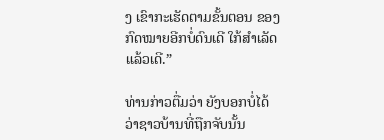ງ ເຂົາກະເຮັດຕາມຂັ້ນຕອນ ຂອງກົດໝາຍອີກບໍ່ດົນເດີ ໃກ້ສຳເລັດແລ້ວເດີ.”

ທ່ານກ່າວຕື່ມວ່າ ຍັງບອກບໍ່ໄດ້ວ່າຊາວບ້ານທີ່ຖືກຈັບນັ້ນ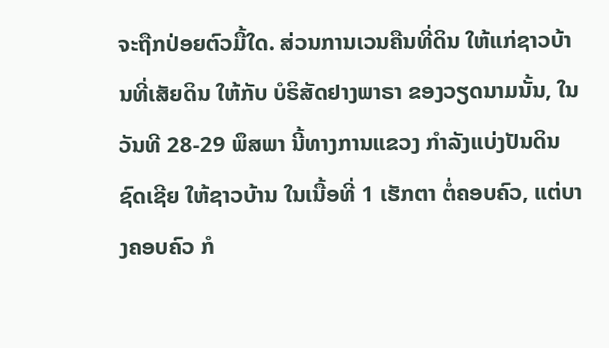ຈະຖືກປ່ອຍຕົວມື້ໃດ. ສ່ວນການເວນຄືນທີ່ດິນ ໃຫ້ແກ່ຊາວບ້ານທີ່ເສັຍດິນ ໃຫ້ກັບ ບໍຣິສັດຢາງພາຣາ ຂອງວຽດນາມນັ້ນ, ໃນວັນທີ 28-29 ພຶສພາ ນີ້ທາງການແຂວງ ກຳລັງແບ່ງປັນດິນຊົດເຊີຍ ໃຫ້ຊາວບ້ານ ໃນເນື້ອທີ່ 1 ເຮັກຕາ ຕໍ່ຄອບຄົວ, ແຕ່ບາງຄອບຄົວ ກໍ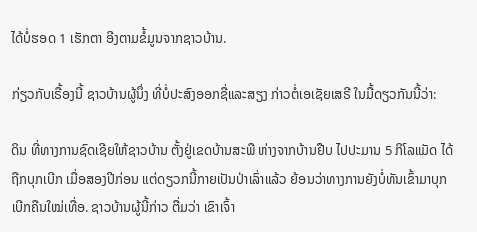ໄດ້ບໍ່ຮອດ 1 ເຮັກຕາ ອີງຕາມຂໍ້ມູນຈາກຊາວບ້ານ.

ກ່ຽວກັບເຣື້ອງນີ້ ຊາວບ້ານຜູ້ນຶ່ງ ທີ່ບໍ່ປະສົງອອກຊື່ແລະສຽງ ກ່າວຕໍ່ເອເຊັຍເສຣີ ໃນມື້ດຽວກັນນີ້ວ່າ:

ດິນ ທີ່ທາງການຊົດເຊີຍໃຫ້ຊາວບ້ານ ຕັ້ງຢູ່ເຂດບ້ານສະພື ຫ່າງຈາກບ້ານຢືບ ໄປປະມານ 5 ກິໂລແມັດ ໄດ້ຖືກບຸກເບີກ ເມື່ອສອງປີກ່ອນ ແຕ່ດຽວກນີ້ກາຍເປັນປ່າເລົ່າແລ້ວ ຍ້ອນວ່າທາງການຍັງບໍ່ທັນເຂົ້າມາບຸກເບີກຄືນໃໝ່ເທື່ອ. ຊາວບ້ານຜູ້ນີ້ກ່າວ ຕື່ມວ່າ ເຂົາເຈົ້າ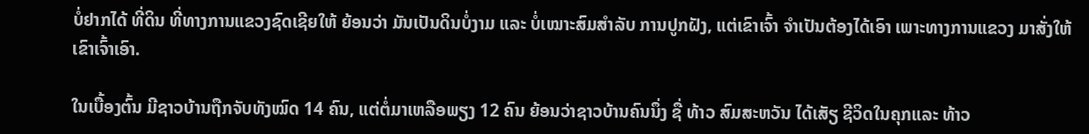ບໍ່ຢາກໄດ້ ທີ່ດິນ ທີ່ທາງການແຂວງຊົດເຊີຍໃຫ້ ຍ້ອນວ່າ ມັນເປັນດິນບໍ່ງາມ ແລະ ບໍ່ເໝາະສົມສຳລັບ ການປູກຝັງ, ແຕ່ເຂົາເຈົ້າ ຈຳເປັນຕ້ອງໄດ້ເອົາ ເພາະທາງການແຂວງ ມາສັ່ງໃຫ້ເຂົາເຈົ້າເອົາ.

ໃນເບື້ອງຕົ້ນ ມີຊາວບ້ານຖືກຈັບທັງໝົດ 14 ຄົນ, ແຕ່ຕໍ່ມາເຫລືອພຽງ 12 ຄົນ ຍ້ອນວ່າຊາວບ້ານຄົນນຶ່ງ ຊື່ ທ້າວ ສົມສະຫວັນ ໄດ້ເສັຽ ຊີວິດໃນຄຸກແລະ ທ້າວ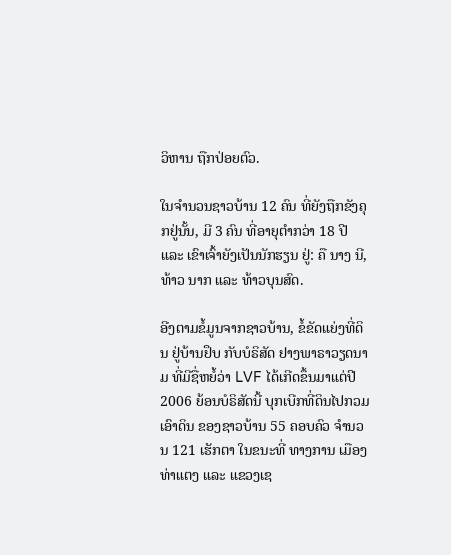ວິຫານ ຖືກປ່ອຍຕົວ.

ໃນຈຳນວນຊາວບ້ານ 12 ຄົນ ທີ່ຍັງຖືກຂັງຄຸກຢູ່ນັ້ນ, ມີ 3 ຄົນ ທີ່ອາຍຸຕຳກວ່າ 18 ປີ ແລະ ເຂົາເຈົ້າຍັງເປັນນັກຮຽນ ຢູ່: ຄື ນາງ ນີ, ທ້າວ ນາກ ແລະ ທ້າວບຸນສົດ.

ອີງຕາມຂໍ້ມູນຈາກຊາວບ້ານ, ຂໍ້ຂັດແຍ່ງທີ່ດິນ ຢູ່ບ້ານຢຶບ ກັບບໍຣິສັດ ຢາງພາຣາວຽດນາມ ທີ່ມີຊື່ຫຍໍ້ວ່າ LVF ໄດ້ເກີດຂຶ້ນມາແຕ່ປີ 2006 ຍ້ອນບໍຣິສັດນີ້ ບຸກເບີກທີ່ດິນໄປກວມເອົາດິນ ຂອງຊາວບ້ານ 55 ຄອບຄົວ ຈໍານວນ 121 ເຮັກຕາ ໃນຂນະທີ່ ທາງການ ເມືອງທ່າແຕງ ແລະ ແຂວງເຊ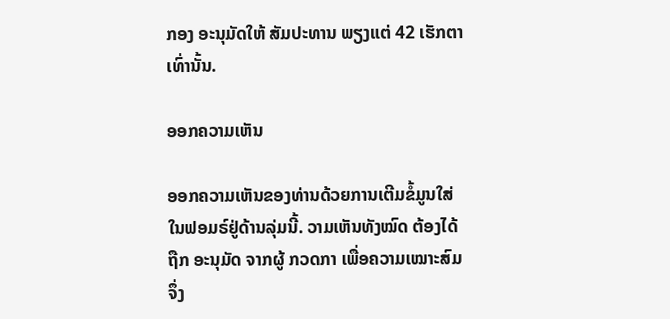ກອງ ອະນຸມັດໃຫ້ ສັມປະທານ ພຽງແຕ່ 42 ເຮັກຕາ ເທົ່ານັ້ນ.

ອອກຄວາມເຫັນ

ອອກຄວາມເຫັນຂອງທ່ານດ້ວຍການເຕີມຂໍ້ມູນໃສ່ໃນຟອມຣ໌ຢູ່ດ້ານລຸ່ມນີ້. ວາມເຫັນທັງໝົດ ຕ້ອງໄດ້ຖືກ ອະນຸມັດ ຈາກຜູ້ ກວດກາ ເພື່ອຄວາມເໝາະສົມ ຈຶ່ງ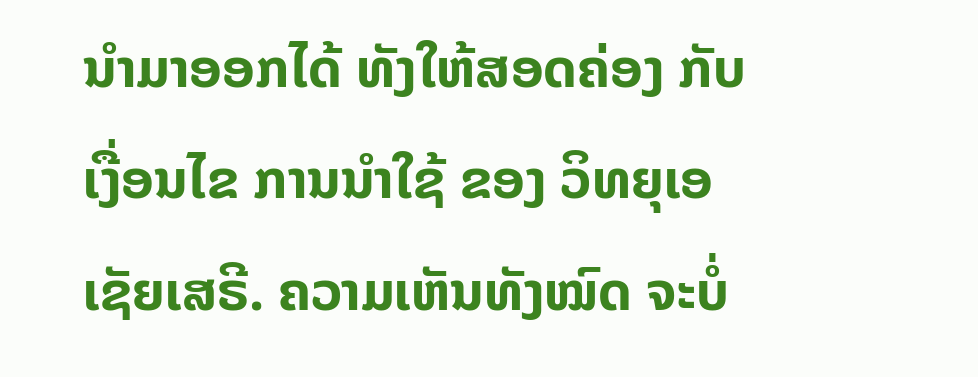ນໍາມາອອກໄດ້ ທັງໃຫ້ສອດຄ່ອງ ກັບ ເງື່ອນໄຂ ການນຳໃຊ້ ຂອງ ວິທຍຸເອເຊັຍເສຣີ. ຄວາມເຫັນທັງໝົດ ຈະບໍ່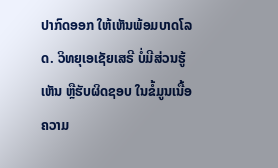ປາກົດອອກ ໃຫ້ເຫັນພ້ອມບາດໂລດ. ວິທຍຸເອເຊັຍເສຣີ ບໍ່ມີສ່ວນຮູ້ເຫັນ ຫຼືຮັບຜິດຊອບ ໃນຂໍ້ມູນເນື້ອຄວາມ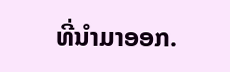ທີ່ນໍາມາອອກ.